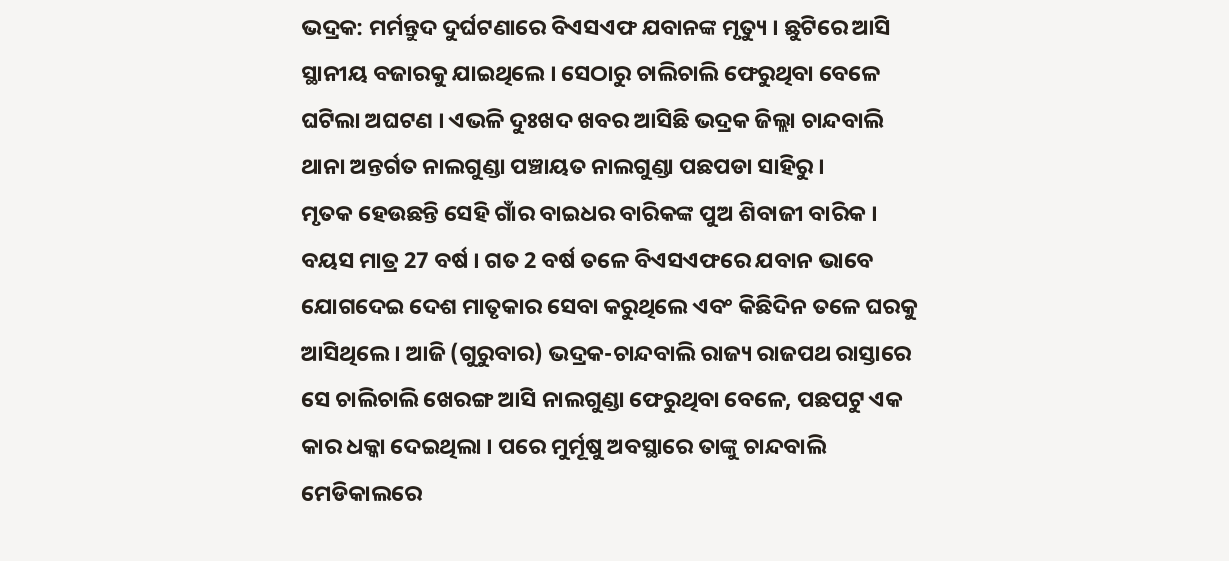ଭଦ୍ରକ: ମର୍ମନ୍ତୁଦ ଦୁର୍ଘଟଣାରେ ବିଏସଏଫ ଯବାନଙ୍କ ମୃତ୍ୟୁ । ଛୁଟିରେ ଆସି ସ୍ଥାନୀୟ ବଜାରକୁ ଯାଇଥିଲେ । ସେଠାରୁ ଚାଲିଚାଲି ଫେରୁଥିବା ବେଳେ ଘଟିଲା ଅଘଟଣ । ଏଭଳି ଦୁଃଖଦ ଖବର ଆସିଛି ଭଦ୍ରକ ଜିଲ୍ଲା ଚାନ୍ଦବାଲି ଥାନା ଅନ୍ତର୍ଗତ ନାଲଗୁଣ୍ଡା ପଞ୍ଚାୟତ ନାଲଗୁଣ୍ଡା ପଛପଡା ସାହିରୁ ।
ମୃତକ ହେଉଛନ୍ତି ସେହି ଗାଁର ବାଇଧର ବାରିକଙ୍କ ପୁଅ ଶିବାଜୀ ବାରିକ । ବୟସ ମାତ୍ର 27 ବର୍ଷ । ଗତ 2 ବର୍ଷ ତଳେ ବିଏସଏଫରେ ଯବାନ ଭାବେ ଯୋଗଦେଇ ଦେଶ ମାତୃକାର ସେବା କରୁଥିଲେ ଏବଂ କିଛିଦିନ ତଳେ ଘରକୁ ଆସିଥିଲେ । ଆଜି (ଗୁରୁବାର) ଭଦ୍ରକ-ଚାନ୍ଦବାଲି ରାଜ୍ୟ ରାଜପଥ ରାସ୍ତାରେ ସେ ଚାଲିଚାଲି ଖେରଙ୍ଗ ଆସି ନାଲଗୁଣ୍ଡା ଫେରୁଥିବା ବେଳେ, ପଛପଟୁ ଏକ କାର ଧକ୍କା ଦେଇଥିଲା । ପରେ ମୁର୍ମୂଷୁ ଅବସ୍ଥାରେ ତାଙ୍କୁ ଚାନ୍ଦବାଲି ମେଡିକାଲରେ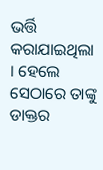ଭର୍ତ୍ତି କରାଯାଇଥିଲା । ହେଲେ ସେଠାରେ ତାଙ୍କୁ ଡାକ୍ତର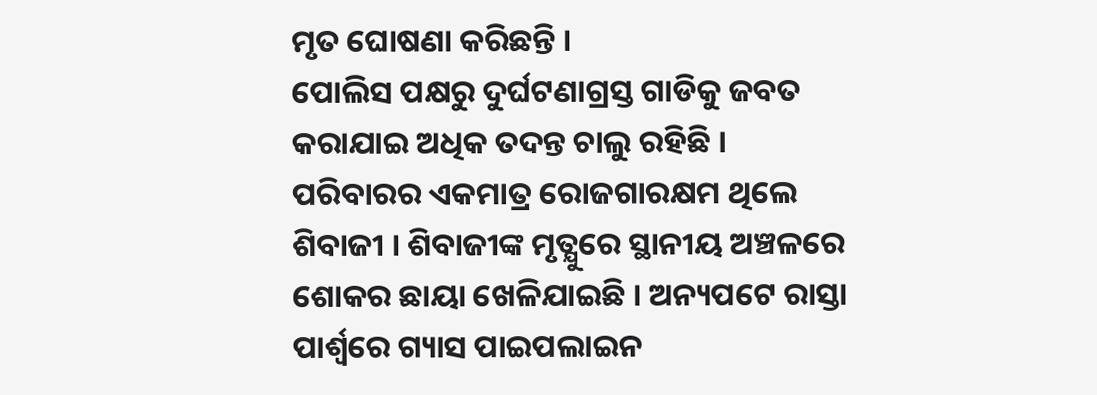ମୃତ ଘୋଷଣା କରିଛନ୍ତି ।
ପୋଲିସ ପକ୍ଷରୁ ଦୁର୍ଘଟଣାଗ୍ରସ୍ତ ଗାଡିକୁ ଜବତ କରାଯାଇ ଅଧିକ ତଦନ୍ତ ଚାଲୁ ରହିଛି । ପରିବାରର ଏକମାତ୍ର ରୋଜଗାରକ୍ଷମ ଥିଲେ ଶିବାଜୀ । ଶିବାଜୀଙ୍କ ମୃତ୍ଯୁରେ ସ୍ଥାନୀୟ ଅଞ୍ଚଳରେ ଶୋକର ଛାୟା ଖେଳିଯାଇଛି । ଅନ୍ୟପଟେ ରାସ୍ତା ପାର୍ଶ୍ବରେ ଗ୍ୟାସ ପାଇପଲାଇନ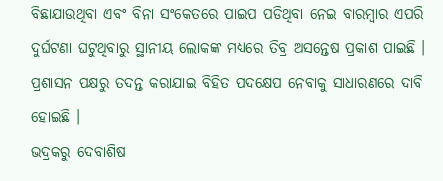ବିଛାଯାଉଥିବା ଏବଂ ବିନା ସଂକେତରେ ପାଇପ ପଡିଥିବା ନେଇ ବାରମ୍ବାର ଏପରି ଦୁର୍ଘଟଣା ଘଟୁଥିବାରୁ ସ୍ଥାନୀୟ ଲୋକଙ୍କ ମଧ୍ଯରେ ତିବ୍ର ଅସନ୍ତେଷ ପ୍ରକାଶ ପାଇଛି । ପ୍ରଶାସନ ପକ୍ଷରୁ ତଦନ୍ତ କରାଯାଇ ବିହିତ ପଦକ୍ଷେପ ନେବାକୁ ସାଧାରଣରେ ଦାବି ହୋଇଛି ।
ଭଦ୍ରକରୁ ଦେବାଶିଷ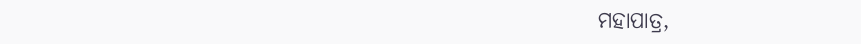ମହାପାତ୍ର,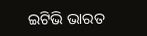ଇଟିଭି ଭାରତ